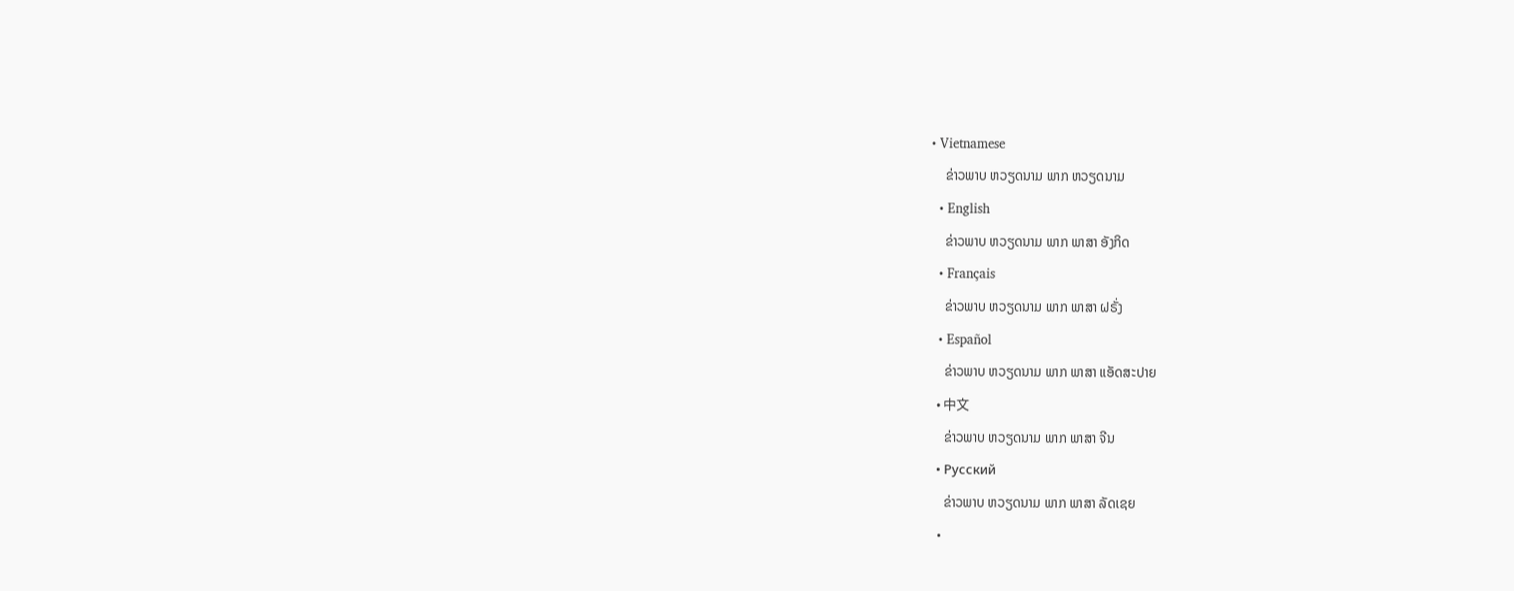• Vietnamese
    ຂ່າວພາບ ຫວຽດນາມ ພາກ ຫວຽດນາມ
  • English
    ຂ່າວພາບ ຫວຽດນາມ ພາກ ພາສາ ອັງກິດ
  • Français
    ຂ່າວພາບ ຫວຽດນາມ ພາກ ພາສາ ຝຣັ່ງ
  • Español
    ຂ່າວພາບ ຫວຽດນາມ ພາກ ພາສາ ແອັດສະປາຍ
  • 中文
    ຂ່າວພາບ ຫວຽດນາມ ພາກ ພາສາ ຈີນ
  • Русский
    ຂ່າວພາບ ຫວຽດນາມ ພາກ ພາສາ ລັດເຊຍ
  •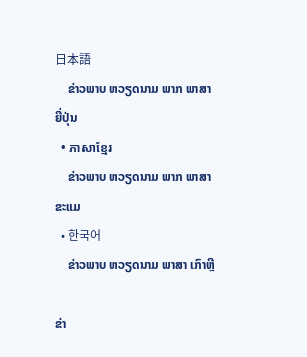日本語
    ຂ່າວພາບ ຫວຽດນາມ ພາກ ພາສາ ຍີ່ປຸ່ນ
  • ភាសាខ្មែរ
    ຂ່າວພາບ ຫວຽດນາມ ພາກ ພາສາ ຂະແມ
  • 한국어
    ຂ່າວພາບ ຫວຽດນາມ ພາສາ ເກົາຫຼີ

ຂ່າ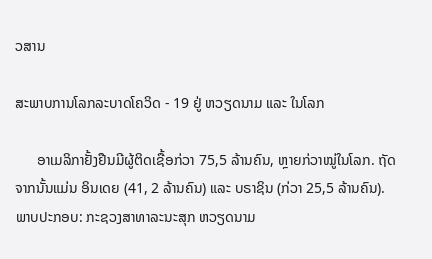ວສານ

ສະພາບການໂລກລະບາດໂຄວິດ - 19 ຢູ່ ຫວຽດນາມ ແລະ ໃນໂລກ

      ອາເມລິກາຢັ້ງຢືນມີຜູ້ຕິດເຊື້ອກ່ວາ 75,5 ລ້ານຄົນ, ຫຼາຍກ່ວາໝູ່ໃນໂລກ. ຖັດຈາກນັ້ນແມ່ນ ອິນເດຍ (41, 2 ລ້ານຄົນ) ແລະ ບຣາຊິນ (ກ່ວາ 25,5 ລ້ານຄົນ).
ພາບປະກອບ: ກະຊວງສາທາລະນະສຸກ ຫວຽດນາມ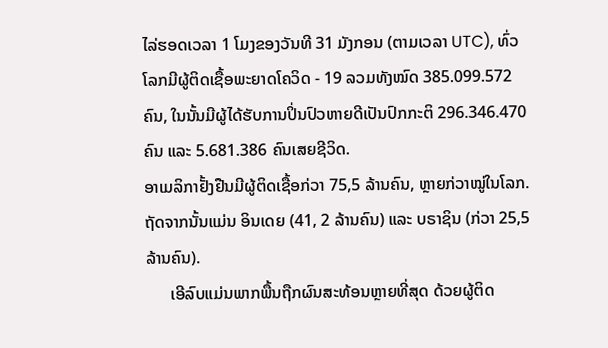ໄລ່ຮອດເວລາ 1 ໂມງຂອງວັນທີ 31 ມັງກອນ (ຕາມເວລາ UTC), ທົ່ວໂລກມີຜູ້ຕິດເຊື້ອພະຍາດໂຄວິດ - 19 ລວມທັງໝົດ 385.099.572 ຄົນ, ໃນນັ້ນມີຜູ້ໄດ້ຮັບການປິ່ນປົວຫາຍດີເປັນປົກກະຕິ 296.346.470 ຄົນ ແລະ 5.681.386 ຄົນເສຍຊີວິດ.
ອາເມລິກາຢັ້ງຢືນມີຜູ້ຕິດເຊື້ອກ່ວາ 75,5 ລ້ານຄົນ, ຫຼາຍກ່ວາໝູ່ໃນໂລກ. ຖັດຈາກນັ້ນແມ່ນ ອິນເດຍ (41, 2 ລ້ານຄົນ) ແລະ ບຣາຊິນ (ກ່ວາ 25,5 ລ້ານຄົນ).
      ເອີລົບແມ່ນພາກພື້ນຖືກຜົນສະທ້ອນຫຼາຍທີ່ສຸດ ດ້ວຍຜູ້ຕິດ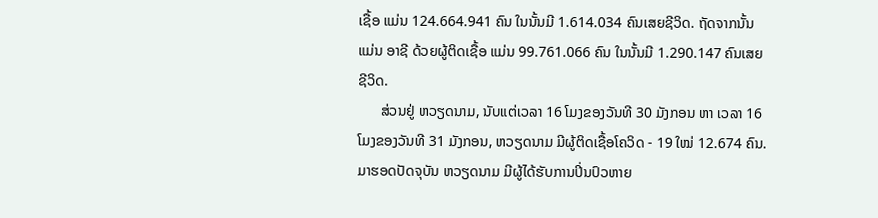ເຊື້ອ ແມ່ນ 124.664.941 ຄົນ ໃນນັ້ນມີ 1.614.034 ຄົນເສຍຊີວິດ. ຖັດຈາກນັ້ນແມ່ນ ອາຊີ ດ້ວຍຜູ້ຕິດເຊື້ອ ແມ່ນ 99.761.066 ຄົນ ໃນນັ້ນມີ 1.290.147 ຄົນເສຍຊີວິດ.
      ສ່ວນຢູ່ ຫວຽດນາມ, ນັບແຕ່ເວລາ 16 ໂມງຂອງວັນທີ 30 ມັງກອນ ຫາ ເວລາ 16 ໂມງຂອງວັນທີ 31 ມັງກອນ, ຫວຽດນາມ ມີຜູ້ຕິດເຊື້ອໂຄວິດ - 19 ໃໝ່ 12.674 ຄົນ. ມາຮອດປັດຈຸບັນ ຫວຽດນາມ ມີຜູ້ໄດ້ຮັບການປິ່ນປົວຫາຍ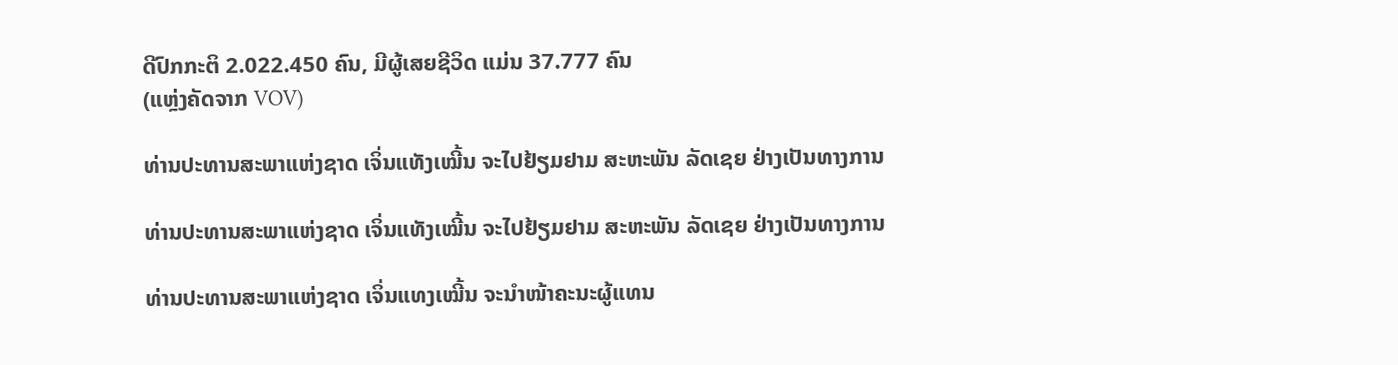ດີປົກກະຕິ 2.022.450 ຄົນ, ມີຜູ້ເສຍຊີວິດ ແມ່ນ 37.777 ຄົນ
(ແຫຼ່ງຄັດຈາກ VOV)

ທ່ານປະທານສະພາແຫ່ງຊາດ ເຈິ່ນແທັງເໝີ້ນ ຈະໄປຢ້ຽມຢາມ ສະຫະພັນ ລັດເຊຍ ຢ່າງເປັນທາງການ

ທ່ານປະທານສະພາແຫ່ງຊາດ ເຈິ່ນແທັງເໝີ້ນ ຈະໄປຢ້ຽມຢາມ ສະຫະພັນ ລັດເຊຍ ຢ່າງເປັນທາງການ

ທ່ານປະທານສະພາແຫ່ງຊາດ ເຈິ່ນແທງເໝີ້ນ ຈະນຳໜ້າຄະນະຜູ້ແທນ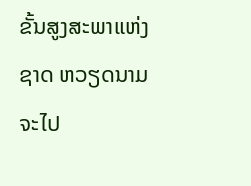ຂັ້ນສູງສະພາແຫ່ງຊາດ ຫວຽດນາມ ຈະໄປ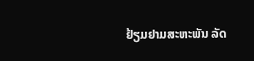ຢ້ຽມຢາມສະຫະພັນ ລັດ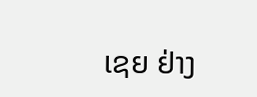ເຊຍ ຢ່າງ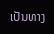ເປັນທາງ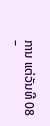ການ ແຕ່ວັນທີ 08 –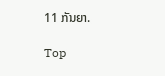11 ກັນຍາ.

Top